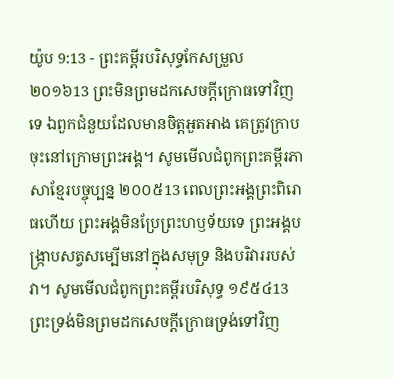យ៉ូប 9:13 - ព្រះគម្ពីរបរិសុទ្ធកែសម្រួល ២០១៦13 ព្រះមិនព្រមដកសេចក្ដីក្រោធទៅវិញទេ ឯពួកជំនួយដែលមានចិត្តអួតអាង គេត្រូវក្រាបចុះនៅក្រោមព្រះអង្គ។ សូមមើលជំពូកព្រះគម្ពីរភាសាខ្មែរបច្ចុប្បន្ន ២០០៥13 ពេលព្រះអង្គព្រះពិរោធហើយ ព្រះអង្គមិនប្រែព្រះហឫទ័យទេ ព្រះអង្គបង្ក្រាបសត្វសម្បើមនៅក្នុងសមុទ្រ និងបរិវាររបស់វា។ សូមមើលជំពូកព្រះគម្ពីរបរិសុទ្ធ ១៩៥៤13 ព្រះទ្រង់មិនព្រមដកសេចក្ដីក្រោធទ្រង់ទៅវិញ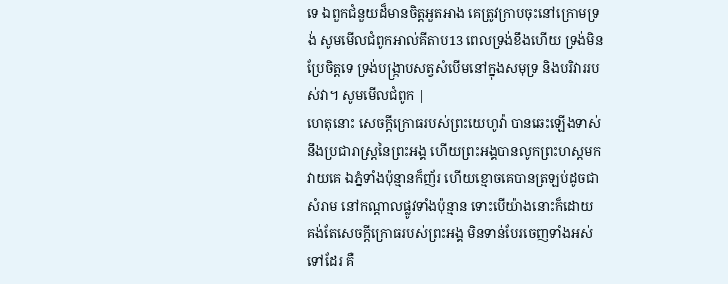ទេ ឯពួកជំនួយដ៏មានចិត្តអួតអាង គេត្រូវក្រាបចុះនៅក្រោមទ្រង់ សូមមើលជំពូកអាល់គីតាប13 ពេលទ្រង់ខឹងហើយ ទ្រង់មិនប្រែចិត្តទេ ទ្រង់បង្ក្រាបសត្វសំបើមនៅក្នុងសមុទ្រ និងបរិវាររបស់វា។ សូមមើលជំពូក |
ហេតុនោះ សេចក្ដីក្រោធរបស់ព្រះយេហូវ៉ា បានឆេះឡើងទាស់នឹងប្រជារាស្ត្រនៃព្រះអង្គ ហើយព្រះអង្គបានលូកព្រះហស្តមកវាយគេ ឯភ្នំទាំងប៉ុន្មានក៏ញ័រ ហើយខ្មោចគេបានត្រឡប់ដូចជាសំរាម នៅកណ្ដាលផ្លូវទាំងប៉ុន្មាន ទោះបើយ៉ាងនោះក៏ដោយ គង់តែសេចក្ដីក្រោធរបស់ព្រះអង្គ មិនទាន់បែរចេញទាំងអស់ទៅដែរ គឺ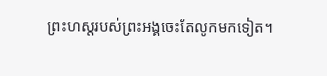ព្រះហស្តរបស់ព្រះអង្គចេះតែលូកមកទៀត។